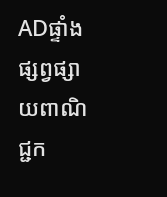ADផ្ទាំងផ្សព្វផ្សាយពាណិជ្ជក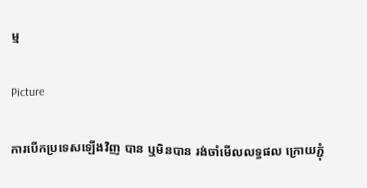ម្ម

Picture

ការបើកប្រទេសឡើងវិញ បាន ឬមិនបាន រង់ចាំមើលលទ្ធផល ក្រោយភ្ជុំ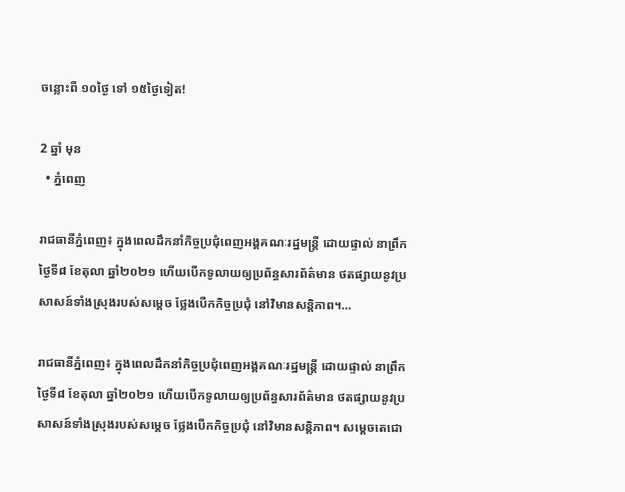ចន្លោះពី ១០ថ្ងៃ ទៅ ១៥ថ្ងៃទៀត!

2 ឆ្នាំ មុន
  • ភ្នំពេញ

រាជធានីភ្នំពេញ៖ ក្នុងពេលដឹកនាំកិច្ចប្រជុំពេញអង្គគណៈរដ្ឋមន្ត្រី ដោយផ្ទាល់ នាព្រឹកថ្ងៃទី៨ ខែតុលា ឆ្នាំ២០២១ ហើយបើកទូលាយឲ្យប្រព័ន្ធសារព័ត៌មាន ថតផ្សាយនូវប្រសាសន៍ទាំងស្រុងរបស់សម្តេច ថ្លែងបើកកិច្ចប្រជុំ នៅវិមានសន្តិភាព។…

រាជធានីភ្នំពេញ៖ ក្នុងពេលដឹកនាំកិច្ចប្រជុំពេញអង្គគណៈរដ្ឋមន្ត្រី ដោយផ្ទាល់ នាព្រឹកថ្ងៃទី៨ ខែតុលា ឆ្នាំ២០២១ ហើយបើកទូលាយឲ្យប្រព័ន្ធសារព័ត៌មាន ថតផ្សាយនូវប្រសាសន៍ទាំងស្រុងរបស់សម្តេច ថ្លែងបើកកិច្ចប្រជុំ នៅវិមានសន្តិភាព។ សម្តេចតេជោ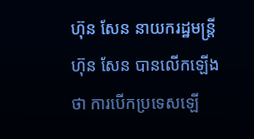ហ៊ុន សែន នាយករដ្ឋមន្ត្រី ហ៊ុន សែន បានលើកឡើងថា ការបើកប្រទេសឡើ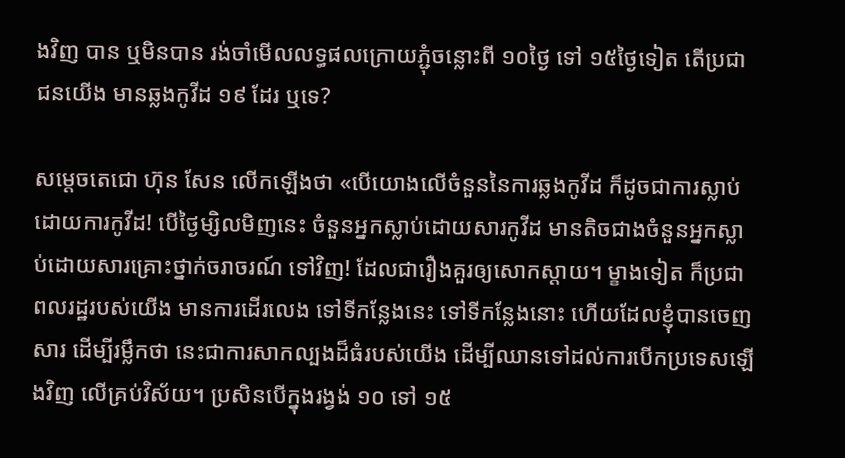ងវិញ បាន ឬមិនបាន រង់ចាំមើលលទ្ធផលក្រោយភ្ជុំចន្លោះពី ១០ថ្ងៃ ទៅ ១៥ថ្ងៃទៀត តើប្រជាជនយើង មានឆ្លងកូវីដ ១៩ ដែរ ឬទេ?

សម្តេចតេជោ ហ៊ុន សែន លើកឡើងថា «បើយោងលើចំនួននៃការឆ្លងកូវីដ ក៏ដូចជាការស្លាប់ដោយការកូវីដ! បើថ្ងៃម្សិលមិញនេះ ចំនួនអ្នកស្លាប់ដោយសារកូវីដ មានតិចជាងចំនួនអ្នកស្លាប់ដោយសារគ្រោះថ្នាក់ចរាចរណ៍ ទៅវិញ! ដែលជារឿងគួរឲ្យសោកស្តាយ។ ម្ខាងទៀត ក៏ប្រជាពលរដ្ឋរបស់យើង មានការដើរលេង ទៅទីកន្លែងនេះ ទៅទីកន្លែងនោះ ហើយដែលខ្ញុំបានចេញសារ ដើម្បីរម្លឹកថា នេះជាការសាកល្បងដ៏ធំរបស់យើង ដើម្បីឈានទៅដល់ការបើកប្រទេសឡើងវិញ លើគ្រប់វិស័យ។ ប្រសិនបើក្នុងរង្វង់ ១០ ទៅ ១៥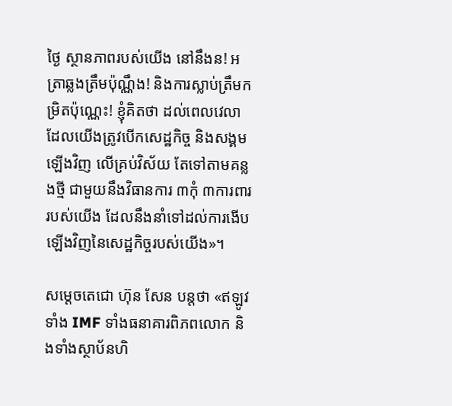ថ្ងៃ ស្ថានភាពរបស់យើង នៅនឹងន! អត្រាឆ្លងត្រឹមប៉ុណ្ណឹង! និងការស្លាប់ត្រឹមកម្រិតប៉ុណ្ណេះ! ខ្ញុំគិតថា ដល់ពេលវេលា ដែលយើងត្រូវបើកសេដ្ឋកិច្ច និងសង្គមឡើងវិញ លើគ្រប់វិស័យ តែទៅតាមគន្លងថ្មី ជាមួយនឹងវិធានការ ៣កុំ ៣ការពាររបស់យើង ដែលនឹងនាំទៅដល់ការងើបឡើងវិញនៃសេដ្ឋកិច្ចរបស់យើង»។

សម្តេចតេជោ ហ៊ុន សែន បន្តថា «ឥឡូវទាំង IMF ទាំងធនាគារពិភពលោក និងទាំងស្ថាប័នហិ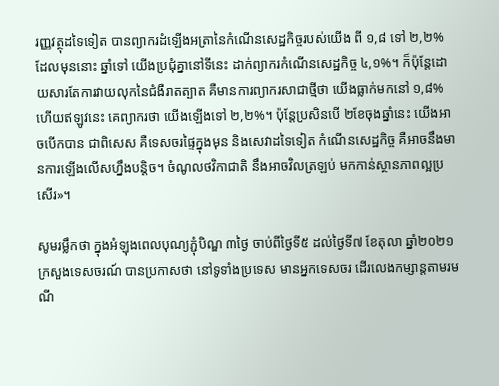រញ្ញវត្ថុដទៃទៀត បានព្យាករដំឡើងអត្រានៃកំណើនសេដ្ឋកិច្ចរបស់យើង ពី ១,៨ ទៅ ២,២% ដែលមុននោះ ឆ្នាំទៅ យើងប្រជុំគ្នានៅទីនេះ ដាក់ព្យាករកំណើនសេដ្ឋកិច្ច ៤,១%។ ក៏ប៉ុន្តែដោយសារតែការវាយលុកនៃជំងឺរាតត្បាត គឺមានការព្យាករសាជាថ្មីថា យើងធ្លាក់មកនៅ ១,៨% ហើយឥឡូវនេះ គេព្យាករថា យើងឡើងទៅ ២,២%។ ប៉ុន្តែប្រសិនបើ ២ខែចុងឆ្នាំនេះ យើងអាចបើកបាន ជាពិសេស គឺទេសចរផ្ទៃក្នុងមុន និងសេវាដទៃទៀត កំណើនសេដ្ឋកិច្ច គឺអាចនឹងមានការឡើងលើសហ្នឹងបន្តិច។ ចំណូលថវិកាជាតិ នឹងអាចវិលត្រឡប់ មកកាន់ស្ថានភាពល្អប្រសើរ»។

សូមរម្លឹកថា ក្នុងអំឡុងពេលបុណ្យភ្ជុំបិណ្ឌ ៣ថ្ងៃ ចាប់ពីថ្ងៃទី៥ ដល់ថ្ងៃទី៧ ខែតុលា ឆ្នាំ២០២១ ក្រសួងទេសចរណ៍ បានប្រកាសថា នៅទូទាំងប្រទេស មានអ្នកទេសចរ ដើរលេងកម្សាន្តតាមរមណី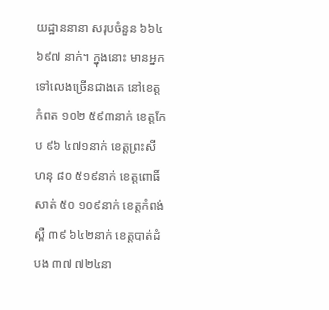យដ្ឋាននានា សរុបចំនួន ៦៦៤ ៦៩៧ នាក់។ ក្នុងនោះ មានអ្នកទៅលេងច្រើនជាងគេ នៅខេត្តកំពត ១០២ ៥៩៣នាក់ ខេត្តកែប ៩៦ ៤៧១នាក់ ខេត្តព្រះសីហនុ ៨០ ៥១៩នាក់ ខេត្តពោធិ៍សាត់ ៥០ ១០៩នាក់ ខេត្តកំពង់ស្ពឺ ៣៩ ៦៤២នាក់ ខេត្តបាត់ដំបង ៣៧ ៧២៤នា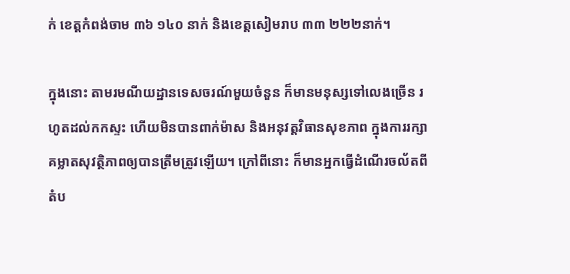ក់ ខេត្តកំពង់ចាម ៣៦ ១៤០ នាក់ និងខេត្តសៀមរាប ៣៣ ២២២នាក់។

ក្នុងនោះ តាមរមណីយដ្ឋានទេសចរណ៍មួយចំនួន ក៏មានមនុស្សទៅលេងច្រើន រហូតដល់កកស្ទះ ហើយមិនបានពាក់ម៉ាស និងអនុវត្តវិធានសុខភាព ក្នុងការរក្សាគម្លាតសុវត្ថិភាពឲ្យបានត្រឹមត្រូវឡើយ។ ក្រៅពីនោះ ក៏មានអ្នកធ្វើដំណើរចល័តពីតំប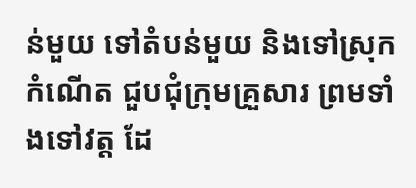ន់មួយ ទៅតំបន់មួយ និងទៅស្រុកកំណើត ជួបជុំក្រុមគ្រួសារ ព្រមទាំងទៅវត្ត ដែ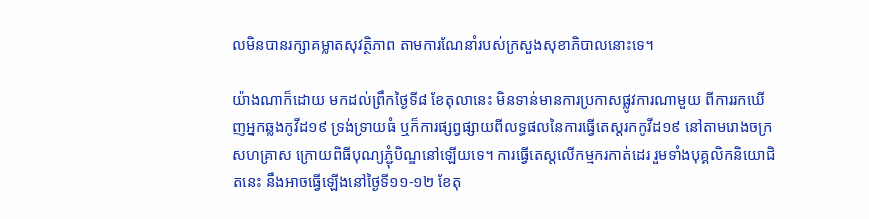លមិនបានរក្សាគម្លាតសុវត្ថិភាព តាមការណែនាំរបស់ក្រសួងសុខាភិបាលនោះទេ។

យ៉ាងណាក៏ដោយ មកដល់ព្រឹកថ្ងៃទី៨ ខែតុលានេះ មិនទាន់មានការប្រកាសផ្លូវការណាមួយ ពីការរកឃើញអ្នកឆ្លងកូវីដ១៩ ទ្រង់ទ្រាយធំ ឬក៏ការផ្សព្វផ្សាយពីលទ្ធផលនៃការធ្វើតេស្តរកកូវីដ១៩ នៅតាមរោងចក្រសហគ្រាស ក្រោយពិធីបុណ្យភ្ជុំបិណ្ឌនៅឡើយទេ។ ការធ្វើតេស្តលើកម្មករកាត់ដេរ រួមទាំងបុគ្គលិកនិយោជិតនេះ នឹងអាចធ្វើឡើងនៅថ្ងៃទី១១-១២ ខែតុ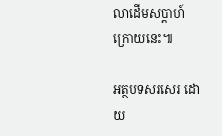លាដើមសប្តាហ៍ក្រោយនេះ៕

អត្ថបទសរសេរ ដោយ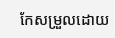កែសម្រួលដោយ